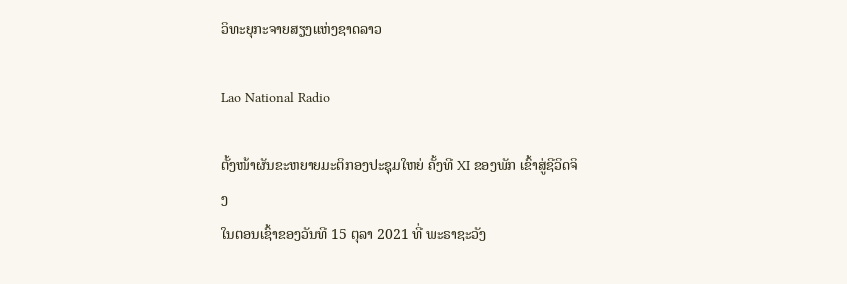ວິທະຍຸກະຈາຍສຽງແຫ່ງຊາດລາວ

Lao National Radio

ຕັ້ງໜ້າຜັນຂະຫຍາຍມະຕິກອງປະຊຸມໃຫຍ່ ຄັ້ງທີ XI ຂອງພັກ ເຂົ້າສູ່ຊີວິດຈິງ
ໃນຕອນເຊົ້າຂອງວັນທີ 15 ຕຸລາ 2021 ທີ່ ພະຣາຊະວັງ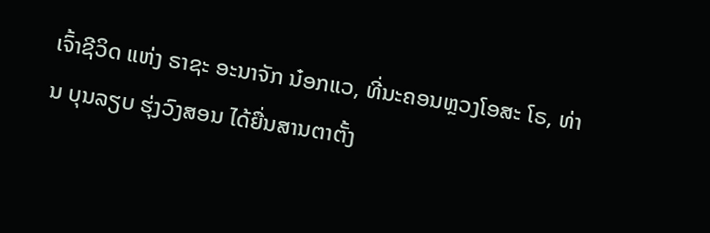ເຈົ້າຊີວິດ ແຫ່ງ ຣາຊະ ອະນາຈັກ ນ໋ອກແວ, ທີ່ນະຄອນຫຼວງໂອສະ ໂຣ, ທ່ານ ບຸນລຽບ ຮຸ່ງວົງສອນ ໄດ້ຍື່ນສານຕາຕັ້ງ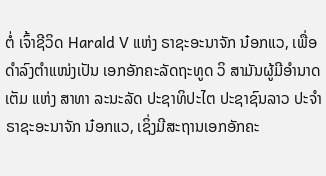ຕໍ່ ເຈົ້າຊີວິດ Harald V ແຫ່ງ ຣາຊະອະນາຈັກ ນ໋ອກແວ, ເພື່ອດຳລົງຕຳແໜ່ງເປັນ ເອກອັກຄະລັດຖະທູດ ວິ ສາມັນຜູ້ມີອຳນາດເຕັມ ແຫ່ງ ສາທາ ລະນະລັດ ປະຊາທິປະໄຕ ປະຊາຊົນລາວ ປະຈຳ ຣາຊະອະນາຈັກ ນ໋ອກແວ, ເຊິ່ງມີສະຖານເອກອັກຄະ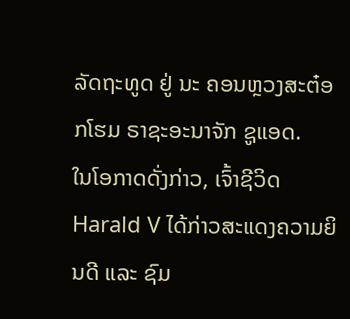ລັດຖະທູດ ຢູ່ ນະ ຄອນຫຼວງສະຕ໋ອກໂຮມ ຣາຊະອະນາຈັກ ຊູແອດ.
ໃນໂອກາດດັ່ງກ່າວ, ເຈົ້າຊີວິດ Harald V ໄດ້ກ່າວສະແດງຄວາມຍິນດີ ແລະ ຊົມ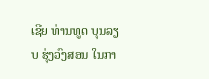ເຊີຍ ທ່ານທູດ ບຸນລຽບ ຮຸ່ງວົງສອນ ໃນກາ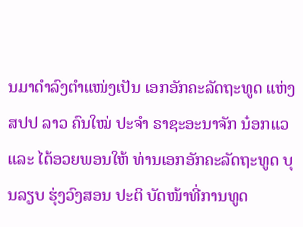ນມາດໍາລົງຕໍາແໜ່ງເປັນ ເອກອັກຄະລັດຖະທູດ ແຫ່ງ ສປປ ລາວ ຄົນໃໝ່ ປະຈຳ ຣາຊະອະນາຈັກ ນ໋ອກແວ ແລະ ໄດ້ອວຍພອນໃຫ້ ທ່ານເອກອັກຄະລັດຖະທູດ ບຸນລຽບ ຮຸ່ງວົງສອນ ປະຕິ ບັດໜ້າທີ່ການທູດ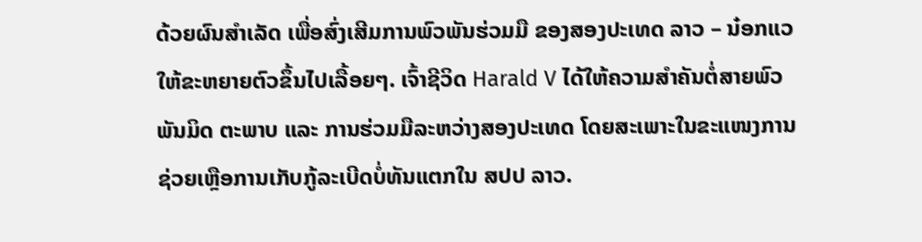ດ້ວຍຜົນສຳເລັດ ເພື່ອສົ່ງເສີມການພົວພັນຮ່ວມມື ຂອງສອງປະເທດ ລາວ – ນ໋ອກແວ ໃຫ້ຂະຫຍາຍຕົວຂຶ້ນໄປເລື້ອຍໆ. ເຈົ້າຊີວິດ Harald V ໄດ້ໃຫ້ຄວາມສຳຄັນຕໍ່ສາຍພົວພັນມິດ ຕະພາບ ແລະ ການຮ່ວມມືລະຫວ່າງສອງປະເທດ ໂດຍສະເພາະໃນຂະແໜງການຊ່ວຍເຫຼືອການເກັບກູ້ລະເບີດບໍ່ທັນແຕກໃນ ສປປ ລາວ.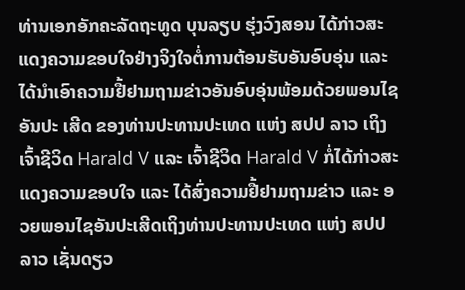ທ່ານເອກອັກຄະລັດຖະທູດ ບຸນລຽບ ຮຸ່ງວົງສອນ ໄດ້ກ່າວສະແດງຄວາມຂອບໃຈຢ່າງຈິງໃຈຕໍ່ການຕ້ອນຮັບອັນອົບອຸ່ນ ແລະ ໄດ້ນຳເອົາຄວາມຢື້ຢາມຖາມຂ່າວອັນອົບອຸ່ນພ້ອມດ້ວຍພອນໄຊອັນປະ ເສີດ ຂອງທ່ານປະທານປະເທດ ແຫ່ງ ສປປ ລາວ ເຖິງ ເຈົ້າຊີວິດ Harald V ແລະ ເຈົ້າຊີວິດ Harald V ກໍ່ໄດ້ກ່າວສະແດງຄວາມຂອບໃຈ ແລະ ໄດ້ສົ່ງຄວາມຢື້ຢາມຖາມຂ່າວ ແລະ ອວຍພອນໄຊອັນປະເສີດເຖິງທ່ານປະທານປະເທດ ແຫ່ງ ສປປ ລາວ ເຊັ່ນດຽວ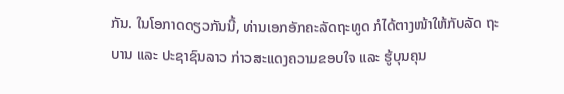ກັນ. ໃນໂອກາດດຽວກັນນີ້, ທ່ານເອກອັກຄະລັດຖະທູດ ກໍໄດ້ຕາງໜ້າໃຫ້ກັບລັດ ຖະບານ ແລະ ປະຊາຊົນລາວ ກ່າວສະແດງຄວາມຂອບໃຈ ແລະ ຮູ້ບຸນຄຸນ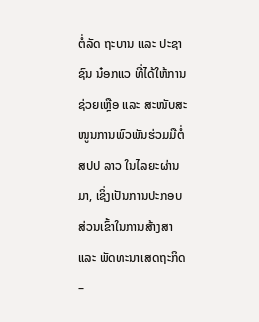ຕໍ່ລັດ ຖະບານ ແລະ ປະຊາຊົນ ນ໋ອກແວ ທີ່ໄດ້ໃຫ້ການຊ່ວຍເຫຼືອ ແລະ ສະໜັບສະໜູນການພົວພັນຮ່ວມມືຕໍ່ ສປປ ລາວ ໃນໄລຍະຜ່ານມາ, ເຊິ່ງເປັນການປະກອບສ່ວນເຂົ້າໃນການສ້າງສາ ແລະ ພັດທະນາເສດຖະກິດ –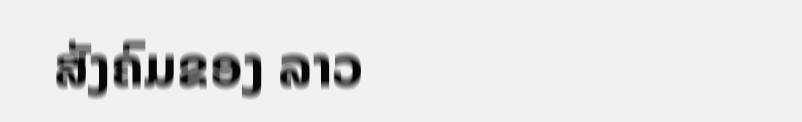ສັງຄົມຂອງ ລາວ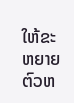ໃຫ້ຂະຫຍາຍຕົວຫ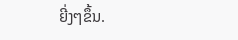ຍີ່ງໆຂຶ້ນ.